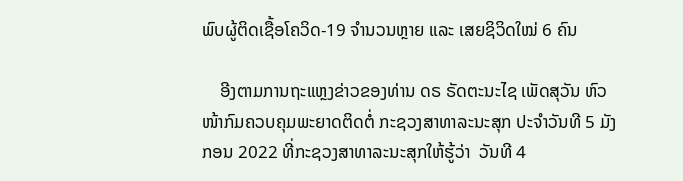ພົບຜູ້ຕິດເຊື້ອໂຄວິດ-19 ຈຳນວນຫຼາຍ ແລະ ເສຍຊິວິດໃໝ່ 6 ຄົນ

    ອີງຕາມການຖະແຫຼງຂ່າວຂອງທ່ານ ດຣ ຣັດຕະນະໄຊ ເພັດສຸວັນ ຫົວໜ້າກົມຄວບຄຸມພະຍາດຕິດຕໍ່ ກະຊວງສາທາລະນະສຸກ ປະຈຳວັນທີ 5 ມັງກອນ 2022 ທີ່ກະຊວງສາທາລະນະສຸກໃຫ້ຮູ້ວ່າ  ວັນທີ 4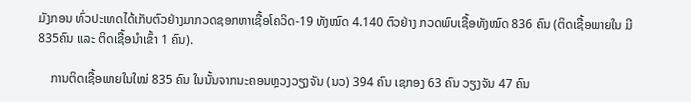ມັງກອນ ທົ່ວປະເທດໄດ້ເກັບຕົວຢ່າງມາກວດຊອກຫາເຊື້ອໂຄວິດ-19 ທັງໝົດ 4.140 ຕົວຢ່າງ ກວດພົບເຊື້ອທັງໝົດ 836 ຄົນ (ຕິດເຊື້ອພາຍໃນ ມີ 835ຄົນ ແລະ ຕິດເຊື້ອນໍາເຂົ້າ 1 ຄົນ).

    ການຕິດເຊື້ອພາຍໃນໃໝ່ 835 ຄົນ ໃນນັ້ນຈາກນະຄອນຫຼວງວຽງຈັນ (ນວ) 394 ຄົນ ເຊກອງ 63 ຄົນ ວຽງຈັນ 47 ຄົນ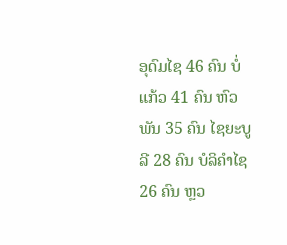ອຸດົມໄຊ 46 ຄົນ ບໍ່ແກ້ວ 41 ຄົນ ຫົວພັນ 35 ຄົນ ໄຊຍະບູລີ 28 ຄົນ ບໍລິຄຳໄຊ 26 ຄົນ ຫຼວ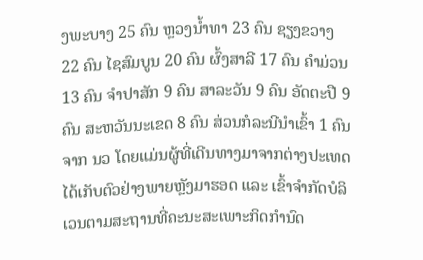ງພະບາງ 25 ຄົນ ຫຼວງນ້ຳທາ 23 ຄົນ ຊຽງຂວາງ 22 ຄົນ ໄຊສົມບູນ 20 ຄົນ ຜົ້ງສາລີ 17 ຄົນ ຄຳມ່ວນ 13 ຄົນ ຈຳປາສັກ 9 ຄົນ ສາລະວັນ 9 ຄົນ ອັດຕະປື 9 ຄົນ ສະຫວັນນະເຂດ 8 ຄົນ ສ່ວນກໍລະນີນຳເຂົ້າ 1 ຄົນ ຈາກ ນວ ໂດຍແມ່ນຜູ້ທີ່ເດີນທາງມາຈາກຕ່າງປະເທດ ໄດ້ເກັບຕົວຢ່າງພາຍຫຼັງມາຮອດ ແລະ ເຂົ້າຈຳກັດບໍລິເວນຕາມສະຖານທີ່ຄະນະສະເພາະກິດກຳນົດ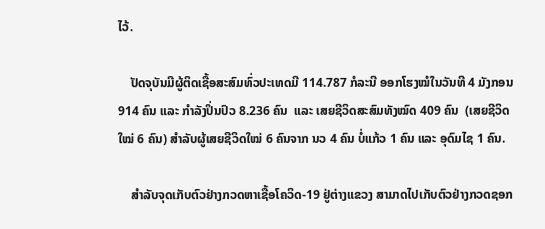ໄວ້.

    ປັດຈຸບັນມີຜູ້ຕິດເຊື້ອສະສົມທົ່ວປະເທດມີ 114.787 ກໍລະນີ ອອກໂຮງໝໍໃນວັນທີ 4 ມັງກອນ 914 ຄົນ ແລະ ກຳລັງປິ່ນປົວ 8.236 ຄົນ  ແລະ ເສຍຊີວິດສະສົມທັງໝົດ 409 ຄົນ  (ເສຍຊີວິດໃໝ່ 6 ຄົນ) ສຳລັບຜູ້ເສຍຊີວິດໃໝ່ 6 ຄົນຈາກ ນວ 4 ຄົນ ບໍ່ແກ້ວ 1 ຄົນ ແລະ ອຸດົມໄຊ 1 ຄົນ.

    ສໍາລັບຈຸດເກັບຕົວຢ່າງກວດຫາເຊື້ອໂຄວິດ-19 ຢູ່ຕ່າງແຂວງ ສາມາດໄປເກັບຕົວຢ່າງກວດຊອກ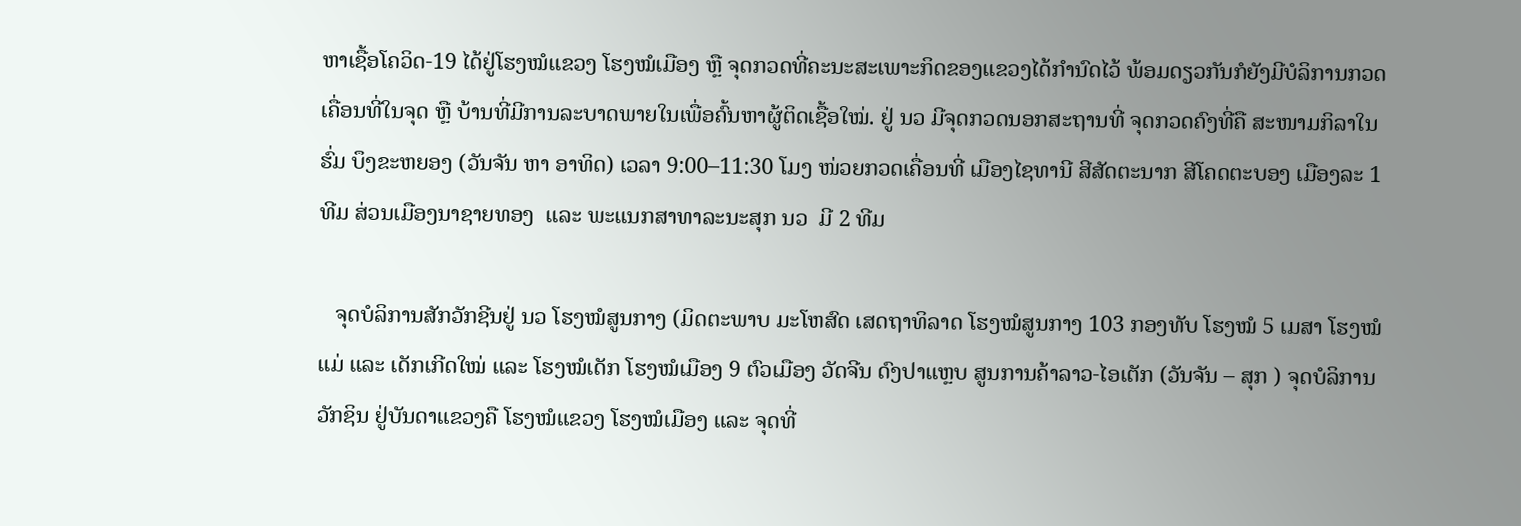ຫາເຊື້ອໂຄວິດ-19 ໄດ້ຢູ່ໂຮງໝໍແຂວງ ໂຮງໝໍເມືອງ ຫຼື ຈຸດກວດທີ່ຄະນະສະເພາະກິດຂອງແຂວງໄດ້ກຳນົດໄວ້ ພ້ອມດຽວກັນກໍຍັງມີບໍລິການກວດເຄື່ອນທີ່ໃນຈຸດ ຫຼື ບ້ານທີ່ມີການລະບາດພາຍໃນເພື່ອຄົ້ນຫາຜູ້ຕິດເຊື້ອໃໝ່. ຢູ່ ນວ ມີຈຸດກວດນອກສະຖານທີ່ ຈຸດກວດຄົງທີ່ຄື ສະໜາມກິລາໃນຮົ່ມ ບຶງຂະຫຍອງ (ວັນຈັນ ຫາ ອາທິດ) ເວລາ 9:00–11:30 ໂມງ ໜ່ວຍກວດເຄື່ອນທີ່ ເມືອງໄຊທານີ ສີສັດຕະນາກ ສີໂຄດຕະບອງ ເມືອງລະ 1 ທີມ ສ່ວນເມືອງນາຊາຍທອງ  ແລະ ພະແນກສາທາລະນະສຸກ ນວ  ມີ 2 ທີມ

   ຈຸດບໍລິການສັກວັກຊີນຢູ່ ນວ ໂຮງໝໍສູນກາງ (ມິດຕະພາບ ມະໂຫສົດ ເສດຖາທິລາດ ໂຮງໝໍສູນກາງ 103 ກອງທັບ ໂຮງໝໍ 5 ເມສາ ໂຮງໝໍແມ່ ແລະ ເດັກເກີດໃໝ່ ແລະ ໂຮງໝໍເດັກ ໂຮງໝໍເມືອງ 9 ຕົວເມືອງ ວັດຈີນ ດົງປາແຫຼບ ສູນການຄ້າລາວ-ໄອເຕັກ (ວັນຈັນ – ສຸກ ) ຈຸດບໍລິການວັກຊິນ ຢູ່ບັນດາແຂວງຄື ໂຮງໝໍແຂວງ ໂຮງໝໍເມືອງ ແລະ ຈຸດທີ່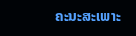ຄະນະສະເພາະ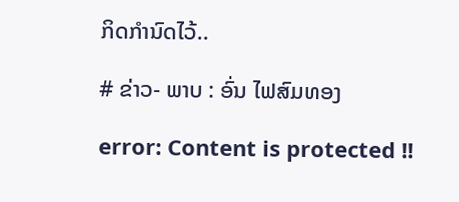ກິດກໍານົດໄວ້..

# ຂ່າວ- ພາບ : ອົ່ນ ໄຟສົມທອງ

error: Content is protected !!